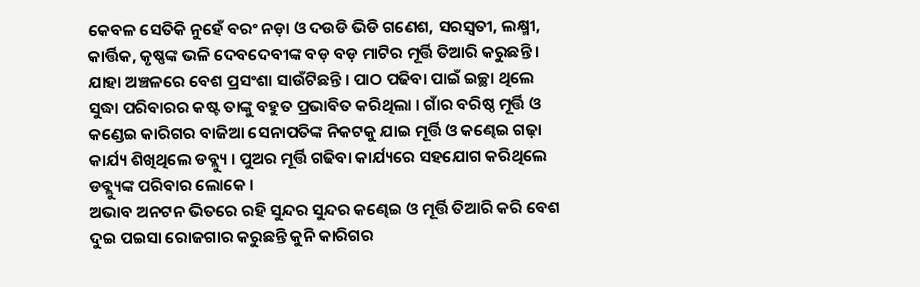କେବଳ ସେତିକି ନୁହେଁ ବରଂ ନଡ଼ା ଓ ଦଉଡି ଭିଡି ଗଣେଶ, ସରସ୍ୱତୀ, ଲକ୍ଷ୍ମୀ, କାର୍ତ୍ତିକ, କୃଷ୍ଣଙ୍କ ଭଳି ଦେବଦେବୀଙ୍କ ବଡ଼ ବଡ଼ ମାଟିର ମୂର୍ତ୍ତି ତିଆରି କରୁଛନ୍ତି । ଯାହା ଅଞ୍ଚଳରେ ବେଶ ପ୍ରସଂଶା ସାଉଁଟିଛନ୍ତି । ପାଠ ପଢିବା ପାଇଁ ଇଚ୍ଛା ଥିଲେ ସୁଦ୍ଧା ପରିବାରର କଷ୍ଟ ତାଙ୍କୁ ବହୁତ ପ୍ରଭାବିତ କରିଥିଲା । ଗାଁର ବରିଷ୍ଠ ମୂର୍ତ୍ତି ଓ କଣ୍ଡେଇ କାରିଗର ବାଜିଆ ସେନାପତିଙ୍କ ନିକଟକୁ ଯାଇ ମୂର୍ତ୍ତି ଓ କଣ୍ଢେଇ ଗଢ଼ା କାର୍ଯ୍ୟ ଶିଖିଥିଲେ ଡବ୍ଲ୍ୟୁ । ପୁଅର ମୂର୍ତ୍ତି ଗଢିବା କାର୍ଯ୍ୟରେ ସହଯୋଗ କରିଥିଲେ ଡବ୍ଲ୍ୟୁଙ୍କ ପରିବାର ଲୋକେ ।
ଅଭାବ ଅନଟନ ଭିତରେ ରହି ସୁନ୍ଦର ସୁନ୍ଦର କଣ୍ଢେଇ ଓ ମୂର୍ତ୍ତି ତିଆରି କରି ବେଶ ଦୁଇ ପଇସା ରୋଜଗାର କରୁଛନ୍ତି କୁନି କାରିଗର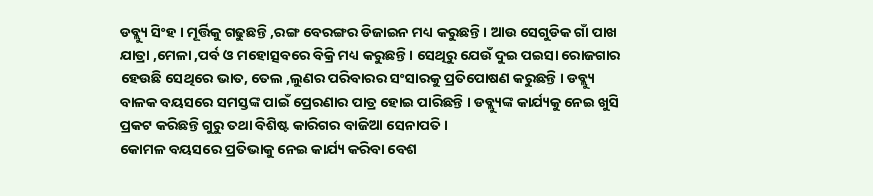ଡବ୍ଲ୍ୟୁ ସିଂହ । ମୂର୍ତ୍ତିକୁ ଗଢୁଛନ୍ତି ,ରଙ୍ଗ ବେରଙ୍ଗର ଡିଜାଇନ ମଧ୍ୟ କରୁଛନ୍ତି । ଆଉ ସେଗୁଡିକ ଗାଁ ପାଖ ଯାତ୍ରା ,ମେଳା ,ପର୍ବ ଓ ମହୋତ୍ସବରେ ବିକ୍ରି ମଧ୍ୟ କରୁଛନ୍ତି । ସେଥିରୁ ଯେଉଁ ଦୁଇ ପଇସା ରୋଜଗାର ହେଉଛି ସେଥିରେ ଭାତ, ତେଲ ,ଲୁଣର ପରିବାରର ସଂସାରକୁ ପ୍ରତିପୋଷଣ କରୁଛନ୍ତି । ଡବ୍ଲ୍ୟୁ ବାଳକ ବୟସରେ ସମସ୍ତଙ୍କ ପାଇଁ ପ୍ରେରଣାର ପାତ୍ର ହୋଇ ପାରିଛନ୍ତି । ଡବ୍ଲ୍ୟୁଙ୍କ କାର୍ଯ୍ୟକୁ ନେଇ ଖୁସି ପ୍ରକଟ କରିଛନ୍ତି ଗୁରୁ ତଥା ବିଶିଷ୍ଟ କାରିଗର ବାଜିଆ ସେନାପତି ।
କୋମଳ ବୟସରେ ପ୍ରତିଭାକୁ ନେଇ କାର୍ଯ୍ୟ କରିବା ବେଶ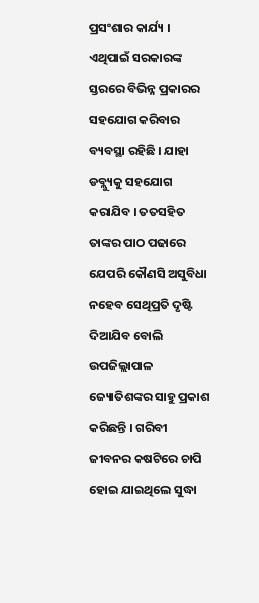ପ୍ରସଂଶାର କାର୍ଯ୍ୟ । ଏଥିପାଇଁ ସରକାରଙ୍କ ସ୍ତରରେ ବିଭିନ୍ନ ପ୍ରକାରର ସହଯୋଗ କରିବାର ବ୍ୟବସ୍ଥା ରହିଛି । ଯାହା ଡବ୍ଲ୍ୟୁକୁ ସହଯୋଗ କରାଯିବ । ତତସହିତ ତାଙ୍କର ପାଠ ପଢାରେ ଯେପରି କୌଣସି ଅସୁବିଧା ନହେବ ସେଥିପ୍ରତି ଦୃଷ୍ଟି ଦିଆଯିବ ବୋଲି ଉପଜିଲ୍ଲାପାଳ ଜ୍ୟୋତିଶଙ୍କର ସାହୁ ପ୍ରକାଶ କରିଛନ୍ତି । ଗରିବୀ ଜୀବନର କଷଟିରେ ଚାପି ହୋଇ ଯାଇଥିଲେ ସୁଦ୍ଧା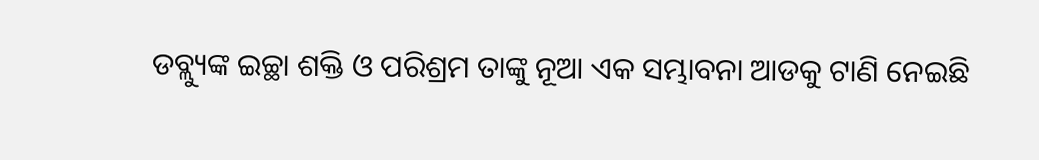ଡବ୍ଲ୍ୟୁଙ୍କ ଇଚ୍ଛା ଶକ୍ତି ଓ ପରିଶ୍ରମ ତାଙ୍କୁ ନୂଆ ଏକ ସମ୍ଭାବନା ଆଡକୁ ଟାଣି ନେଇଛି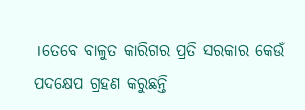।ତେବେ ବାଳୁତ କାରିଗର ପ୍ରତି ସରକାର କେଉଁ ପଦକ୍ଷେପ ଗ୍ରହଣ କରୁଛନ୍ତି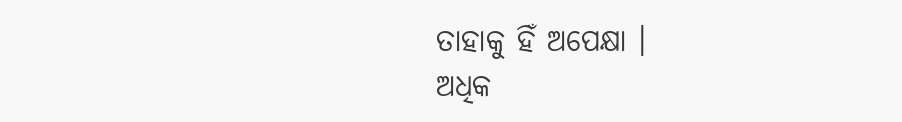ତାହାକୁ ହିଁ ଅପେକ୍ଷା ।
ଅଧିକ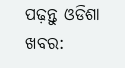ପଢ଼ନ୍ତୁ ଓଡିଶା ଖବର: